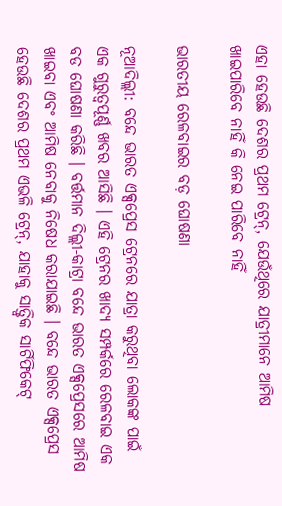ଏହା ହେଉଛି ଦେଶର ପ୍ରଥମ ଟ୍ରେନ୍, ଯେଉଁଥିରେ ଯାତ୍ରୀମାନେ ଆମିଷ ଖାଇପାରିବେ ନାହିଁ କି ନେଇ ପାରିବେ ନାହିଁ

ଭାରତୀୟ ରେଳବାଇର ବଡ଼ ଘୋଷଣା

ନୂଆଦିଲ୍ଲୀ: ବନ୍ଦେ ଭାରତ ଏକ୍ସପ୍ରେସ ଟ୍ରେନରେ ଯାତ୍ରା କରୁଥିବା ଲୋକଙ୍କ ପାଇଁ ଏକ ଗୁରୁତ୍ୱପୂର୍ଣ୍ଣ ଖବର ଆସିଛି । ଏହି ଟ୍ରେନର ଖାଦ୍ୟ ସମ୍ପର୍କରେ ରେଳବାଇ ଏକ ବଡ ଘୋଷଣା କରିଛି । ବର୍ତ୍ତମାନ ଦିଲ୍ଲୀ-କାଟ୍ରା ବନ୍ଦେ ଭାରତ ଏକ୍ସପ୍ରେସରେ ଆମିଷ ଖାଇବା ଏବଂ ଆମିଷ ନେବାକୁ ନିଷେଧ କରାଯାଇଛି । ବନ୍ଦେ ଭାରତ ଏକ୍ସପ୍ରେସ ହେଉଛି ଦେଶର ପ୍ରଥମ ଏଭଳି ଟ୍ରେନ୍, ଯାହାକୁ ସାତ୍ତ୍ବିକ ସାର୍ଟିଫିକେଟ୍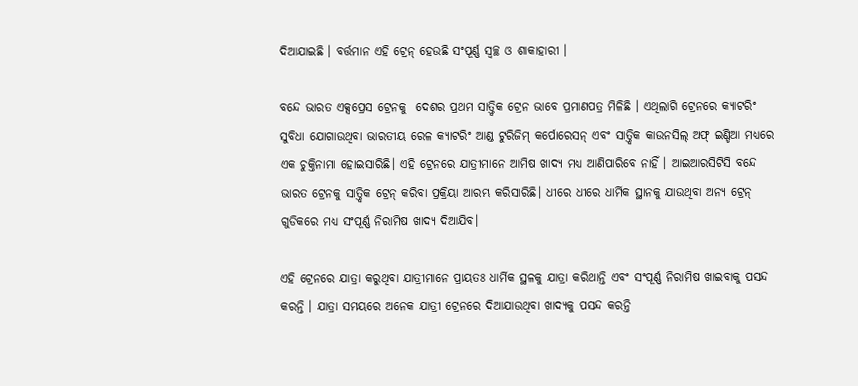ଦିଆଯାଇଛି । ବର୍ତ୍ତମାନ ଏହି ଟ୍ରେନ୍ ହେଉଛି ସଂପୂର୍ଣ୍ଣ ସ୍ବଚ୍ଛ ଓ ଶାକାହାରୀ ।

ବନ୍ଦେ ଭାରତ ଏକ୍ସପ୍ରେସ ଟ୍ରେନକୁ  ଦେଶର ପ୍ରଥମ ସାତ୍ତ୍ବିକ ଟ୍ରେନ ଭାବେ ପ୍ରମାଣପତ୍ର ମିଳିଛି । ଏଥିଲାଗି ଟ୍ରେନରେ କ୍ୟାଟରିଂ ସୁବିଧା ଯୋଗାଉଥିବା ଭାରତୀୟ ରେଳ କ୍ୟାଟରିଂ ଆଣ୍ଡ ଟୁରିଜିମ୍ କର୍ପୋରେସନ୍ ଏବଂ ସାତ୍ତ୍ବିକ କାଉନସିଲ୍ ଅଫ୍ ଇଣ୍ଡିଆ ମଧ୍ୟରେ ଏକ ଚୁକ୍ତିନାମା ହୋଇସାରିଛି। ଏହି ଟ୍ରେନରେ ଯାତ୍ରୀମାନେ ଆମିଷ ଖାଦ୍ୟ ମଧ୍ୟ ଆଣିପାରିବେ ନାହିଁ । ଆଇଆରସିଟିସି ବନ୍ଦେ ଭାରତ ଟ୍ରେନକୁ ସାତ୍ତ୍ବିକ ଟ୍ରେନ୍ କରିବା ପ୍ରକ୍ରିୟା ଆରମ୍ଭ କରିସାରିଛି। ଧୀରେ ଧୀରେ ଧାର୍ମିକ ସ୍ଥାନକୁ ଯାଉଥିବା ଅନ୍ୟ ଟ୍ରେନ୍ ଗୁଡିକରେ ମଧ୍ୟ ସଂପୂର୍ଣ୍ଣ ନିରାମିଷ ଖାଦ୍ୟ ଦିଆଯିବ।

ଏହି ଟ୍ରେନରେ ଯାତ୍ରା କରୁଥିବା ଯାତ୍ରୀମାନେ ପ୍ରାୟତଃ ଧାର୍ମିକ ସ୍ଥଳକୁ ଯାତ୍ରା କରିଥାନ୍ତି ଏବଂ ସଂପୂର୍ଣ୍ଣ ନିରାମିଷ ଖାଇବାକୁ ପସନ୍ଦ କରନ୍ତି । ଯାତ୍ରା ସମୟରେ ଅନେକ ଯାତ୍ରୀ ଟ୍ରେନରେ ଦିଆଯାଉଥିବା ଖାଦ୍ୟକୁ ପସନ୍ଦ କରନ୍ତି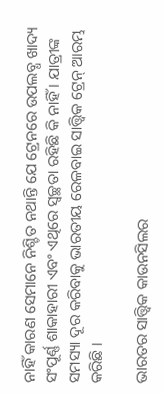ନାହିଁ କାରଣ ସେମାନେ ନିଶ୍ଚିତ ନଥାନ୍ତି ଯେ ଟ୍ରେନରେ ଉପଲବ୍ଧ ଖାଦ୍ୟ ସଂପୂର୍ଣ୍ଣ ଶାକାହାରୀ ଏବଂ ଏଥିରେ ସ୍ୱଚ୍ଛତା ରହିଛି କି ନାହିଁ । ଯାତ୍ରୀଙ୍କ ସମସ୍ୟା ଦୂର କରିବାକୁ ଭାରତୀୟ ରେଳବାଇ ସାତ୍ତ୍ବିକ ଟ୍ରେନ୍ ଆରମ୍ଭ କରିଛି ।

ଭାରତର ସାତ୍ତ୍ବିକ କାଉନସିଲର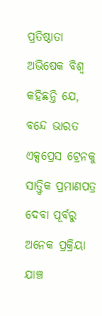ପ୍ରତିଷ୍ଠାତା ଅଭିଷେକ ବିଶ୍ୱ କହିଛନ୍ତି ଯେ, ବନ୍ଦେ ଭାରତ ଏକ୍ସପ୍ରେସ ଟ୍ରେନକୁ ସାତ୍ତ୍ବିକ ପ୍ରମାଣପତ୍ର ଦେବା ପୂର୍ବରୁ ଅନେକ ପ୍ରକ୍ରିୟା ଯାଞ୍ଚ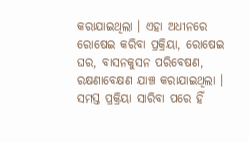କରାଯାଇଥିଲା । ଏହା ଅଧୀନରେ ରୋଷେଇ କରିବା ପ୍ରକ୍ରିୟା, ରୋଷେଇ ଘର, ବାସନକୁସନ ପରିବେଷଣ, ରକ୍ଷଣାବେକ୍ଷଣ ଯାଞ୍ଚ କରାଯାଇଥିଲା । ସମସ୍ତ ପ୍ରକ୍ରିୟା ସାରିବା ପରେ ହିଁ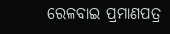ରେଳବାଇ ପ୍ରମାଣପତ୍ର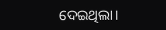ଦେଇଥିଲା।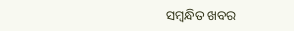ସମ୍ବନ୍ଧିତ ଖବର